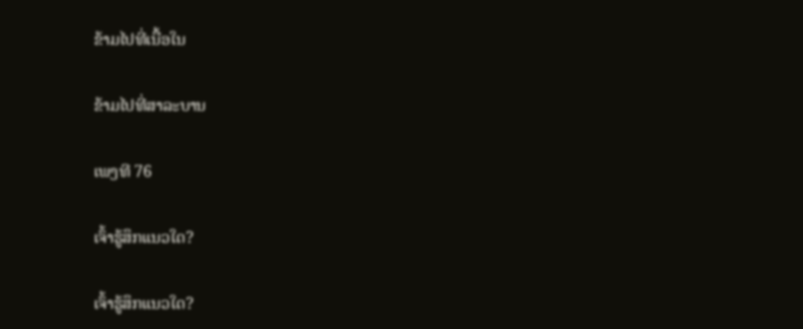ຂ້າມໄປທີ່ເນື້ອໃນ

ຂ້າມໄປທີ່ສາລະບານ

ເພງທີ 76

ເຈົ້າຮູ້ສຶກແນວໃດ?

ເຈົ້າຮູ້ສຶກແນວໃດ?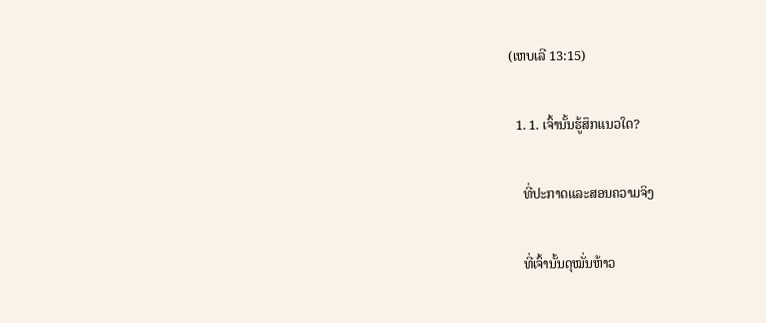(ເຫບເລີ 13:15)

  1. 1. ເຈົ້ານັ້ນຮູ້ສຶກແນວໃດ?

    ທີ່ປະກາດແລະສອນຄວາມຈິງ

    ທີ່ເຈົ້ານັ້ນດຸໝັ່ນຫ້າວ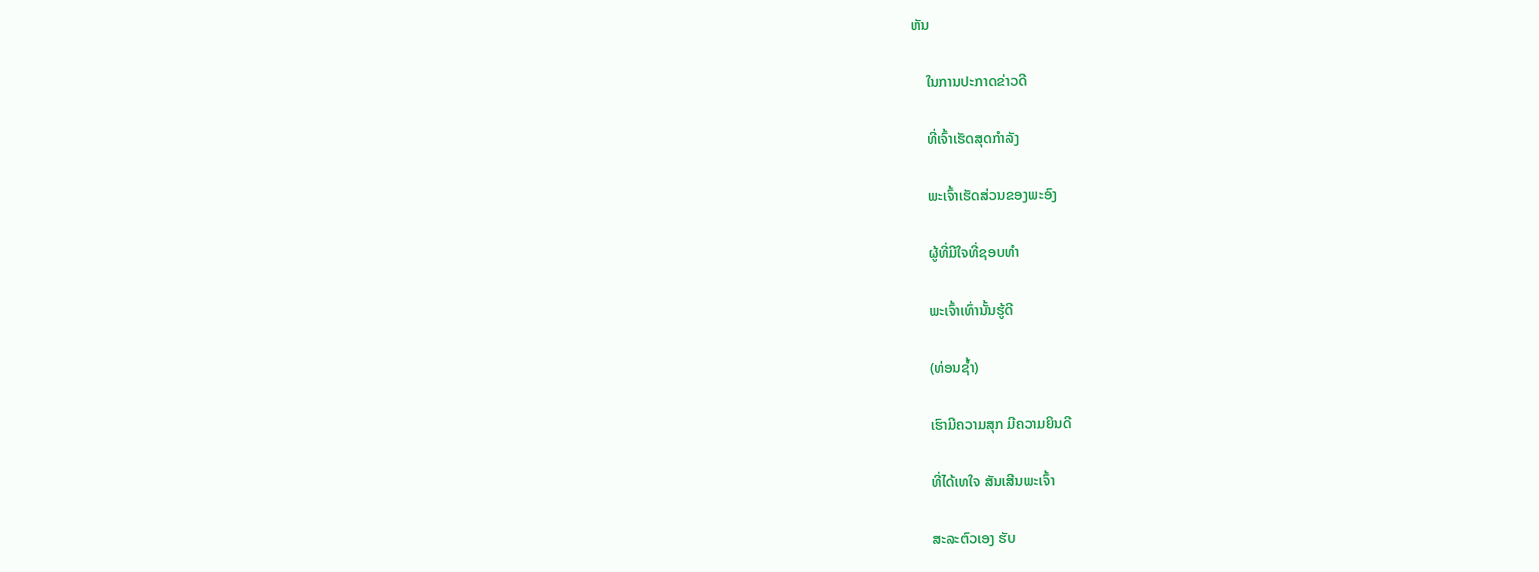ຫັນ

    ໃນການປະກາດຂ່າວດີ

    ທີ່ເຈົ້າເຮັດສຸດກຳລັງ

    ພະເຈົ້າເຮັດສ່ວນຂອງພະອົງ

    ຜູ້ທີ່ມີໃຈທີ່ຊອບທຳ

    ພະເຈົ້າເທົ່ານັ້ນຮູ້ດີ

    (ທ່ອນຊ້ຳ)

    ເຮົາມີຄວາມສຸກ ມີຄວາມຍິນດີ

    ທີ່ໄດ້ເທໃຈ ສັນເສີນພະເຈົ້າ

    ສະລະຕົວເອງ ຮັບ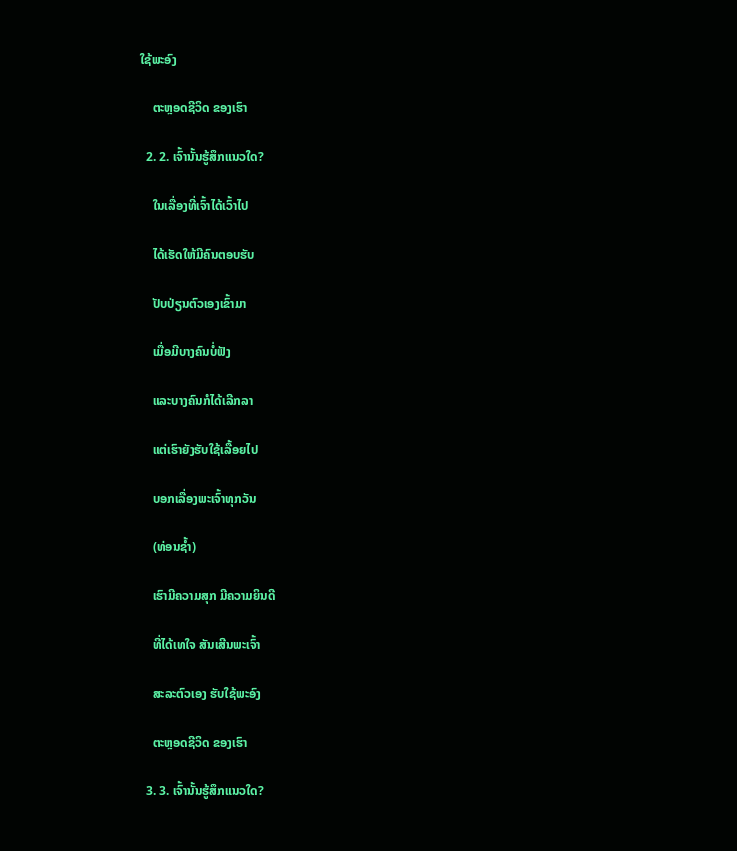ໃຊ້ພະອົງ

    ຕະຫຼອດຊີວິດ ຂອງເຮົາ

  2. 2. ເຈົ້ານັ້ນຮູ້ສຶກແນວໃດ?

    ໃນເລື່ອງທີ່ເຈົ້າໄດ້ເວົ້າໄປ

    ໄດ້ເຮັດໃຫ້ມີຄົນຕອບຮັບ

    ປັບປ່ຽນຕົວເອງເຂົ້າມາ

    ເມື່ອມີບາງຄົນບໍ່ຟັງ

    ແລະບາງຄົນກໍໄດ້ເລີກລາ

    ແຕ່ເຮົາຍັງຮັບໃຊ້ເລື້ອຍໄປ

    ບອກເລື່ອງພະເຈົ້າທຸກວັນ

    (ທ່ອນຊ້ຳ)

    ເຮົາມີຄວາມສຸກ ມີຄວາມຍິນດີ

    ທີ່ໄດ້ເທໃຈ ສັນເສີນພະເຈົ້າ

    ສະລະຕົວເອງ ຮັບໃຊ້ພະອົງ

    ຕະຫຼອດຊີວິດ ຂອງເຮົາ

  3. 3. ເຈົ້ານັ້ນຮູ້ສຶກແນວໃດ?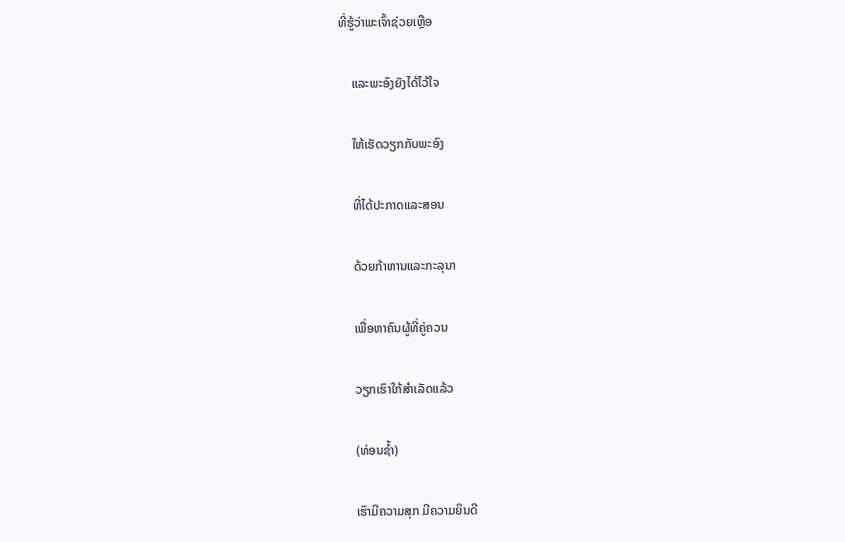ທີ່ຮູ້ວ່າພະເຈົ້າຊ່ວຍເຫຼືອ

    ແລະພະອົງຍັງໄດ້ໄວ້ໃຈ

    ໃຫ້ເຮັດວຽກກັບພະອົງ

    ທີ່ໄດ້ປະກາດແລະສອນ

    ດ້ວຍກ້າຫານແລະກະລຸນາ

    ເພື່ອຫາຄົນຜູ້ທີ່ຄູ່ຄວນ

    ວຽກເຮົາໃກ້ສຳເລັດແລ້ວ

    (ທ່ອນຊ້ຳ)

    ເຮົາມີຄວາມສຸກ ມີຄວາມຍິນດີ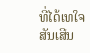ທີ່ໄດ້ເທໃຈ ສັນເສີນ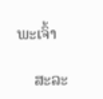ພະເຈົ້າ

    ສະລະ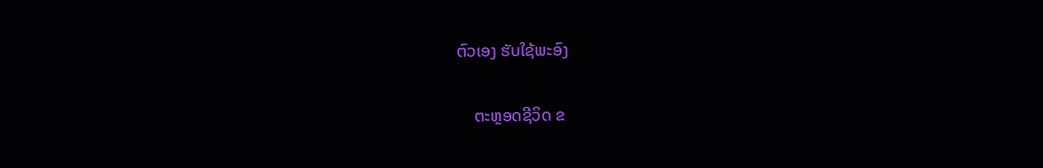ຕົວເອງ ຮັບໃຊ້ພະອົງ

    ຕະຫຼອດຊີວິດ ຂ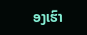ອງເຮົາ